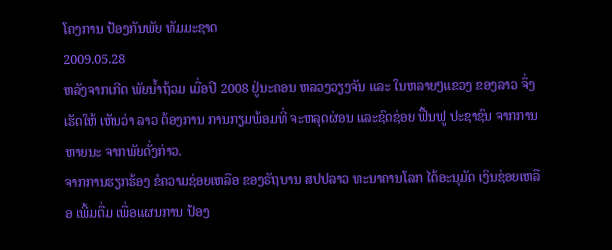ໂຄງການ ປ້ອງກັນພັຍ ທັມມະຊາດ
2009.05.28
ຫລັງຈາກເກີດ ພັຍນ້ຳຖ້ວມ ເມື່ອປີ 2008 ຢູ່ນະຄອນ ຫລວງວຽງຈັນ ແລະ ໃນຫລາຍໆແຂວງ ຂອງລາວ ຈຶ່ງເຮັດໃຫ້ ເຫັນວ່າ ລາວ ຕ້ອງການ ການກຽມພ້ອມທີ່ ຈະຫລຸດຜ່ອນ ແລະຊົດຊ່ອຍ ຟື້ນຟູ ປະຊາຊົນ ຈາກການຫາຍນະ ຈາກພັຍດັ່ງກ່າວ.
ຈາກການຮຽກຮ້ອງ ຂໍຄວາມຊ່ອຍເຫລືອ ຂອງຣັຖບານ ສປປລາວ ທະນາຄານໂລກ ໄດ້ອະນຸມັດ ເງິນຊ່ອຍເຫລືອ ເພີ້ມຕື່ມ ເພື່ອແຜນການ ປ້ອງ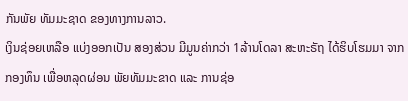ກັນພັຍ ທັມມະຊາດ ຂອງທາງການລາວ.
ເງິນຊ່ອຍເຫລືອ ແບ່ງອອກເປັນ ສອງສ່ວນ ມີມູນຄ່າກວ່າ 1ລ້ານໂດລາ ສະຫະຣັຖ ໄດ້ຮິບໂຮມມາ ຈາກກອງທຶນ ເພື່ອຫລຸດຜ່ອນ ພັຍທັມມະຂາດ ແລະ ການຊ່ອ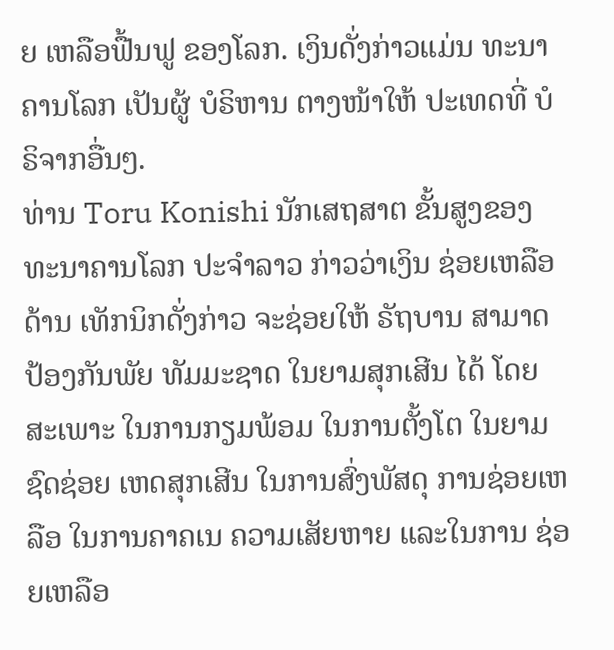ຍ ເຫລືອຟື້ນຟູ ຂອງໂລກ. ເງິນດັ່ງກ່າວແມ່ນ ທະນາຄານໂລກ ເປັນຜູ້ ບໍຣິຫານ ຕາງໜ້າໃຫ້ ປະເທດທີ່ ບໍຣິຈາກອື່ນໆ.
ທ່ານ Toru Konishi ນັກເສຖສາຕ ຂັ້ນສູງຂອງ ທະນາຄານໂລກ ປະຈໍາລາວ ກ່າວວ່າເງິນ ຊ່ອຍເຫລືອດ້ານ ເທັກນິກດັ່ງກ່າວ ຈະຊ່ອຍໃຫ້ ຣັຖບານ ສາມາດ ປ້ອງກັນພັຍ ທັມມະຊາດ ໃນຍາມສຸກເສີນ ໄດ້ ໂດຍສະເພາະ ໃນການກຽມພ້ອມ ໃນການຕັ້ງໂຕ ໃນຍາມຊົດຊ່ອຍ ເຫດສຸກເສີນ ໃນການສົ່ງພັສດຸ ການຊ່ອຍເຫລືອ ໃນການຄາຄເນ ຄວາມເສັຍຫາຍ ແລະໃນການ ຊ່ອຍເຫລືອ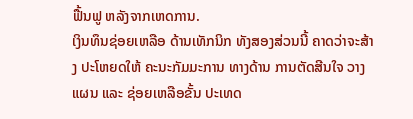ຟື້ນຟູ ຫລັງຈາກເຫດການ.
ເງິນທຶນຊ່ອຍເຫລືອ ດ້ານເທັກນິກ ທັງສອງສ່ວນນີ້ ຄາດວ່າຈະສ້າງ ປະໂຫຍດໃຫ້ ຄະນະກັມມະການ ທາງດ້ານ ການຕັດສີນໃຈ ວາງແຜນ ແລະ ຊ່ອຍເຫລືອຂັ້ນ ປະເທດ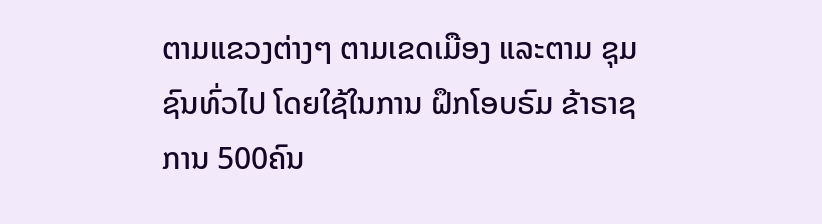ຕາມແຂວງຕ່າງໆ ຕາມເຂດເມືອງ ແລະຕາມ ຊຸມຊົນທົ່ວໄປ ໂດຍໃຊ້ໃນການ ຝຶກໂອບຣົມ ຂ້າຣາຊການ 500ຄົນ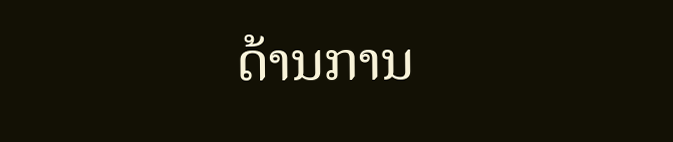ດ້ານການ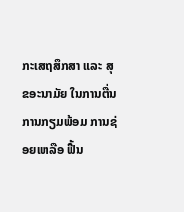ກະເສຖສຶກສາ ແລະ ສຸຂອະນາມັຍ ໃນການຕື່ນ ການກຽມພ້ອມ ການຊ່ອຍເຫລືອ ຟື້ນ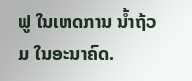ຟູ ໃນເຫດການ ນ້ຳຖ້ວມ ໃນອະນາຄົດ.